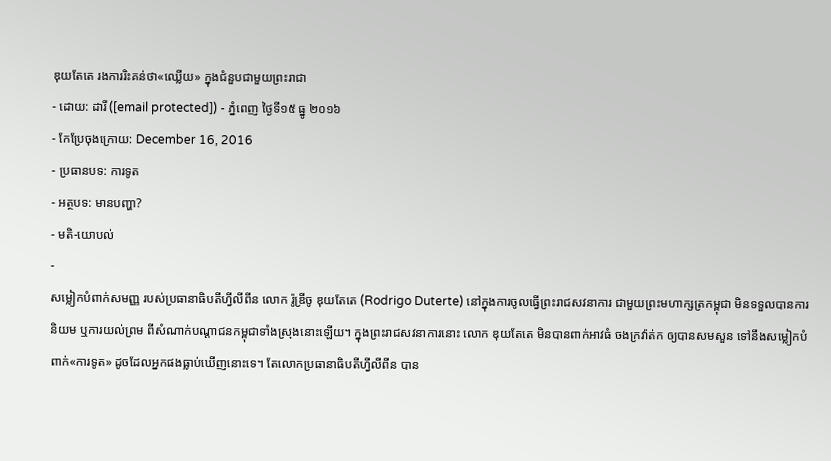ឌុយតែតេ រងការរិះគន់ថា«ឈ្លើយ» ក្នុងជំនួបជាមួយព្រះរាជា
- ដោយ: ដារី ([email protected]) - ភ្នំពេញ ថ្ងៃទី១៥ ធ្នូ ២០១៦
- កែប្រែចុងក្រោយ: December 16, 2016
- ប្រធានបទ: ការទូត
- អត្ថបទ: មានបញ្ហា?
- មតិ-យោបល់
-
សម្លៀកបំពាក់សមញ្ញ របស់ប្រធានាធិបតីហ្វីលីពីន លោក រ៉ូឌ្រីចូ ឌុយតែតេ (Rodrigo Duterte) នៅក្នុងការចូលធ្វើព្រះរាជសវនាការ ជាមួយព្រះមហាក្សត្រកម្ពុជា មិនទទួលបានការនិយម ឬការយល់ព្រម ពីសំណាក់បណ្ដាជនកម្ពុជាទាំងស្រុងនោះឡើយ។ ក្នុងព្រះរាជសវនាការនោះ លោក ឌុយតែតេ មិនបានពាក់អាវធំ ចងក្រវ៉ាត់ក ឲ្យបានសមសួន ទៅនឹងសម្លៀកបំពាក់«ការទូត» ដូចដែលអ្នកផងធ្លាប់ឃើញនោះទេ។ តែលោកប្រធានាធិបតីហ្វីលីពីន បាន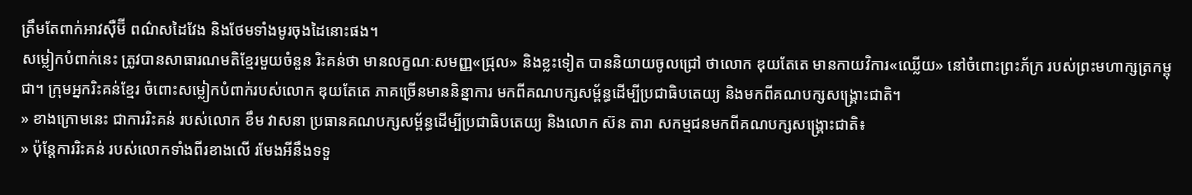ត្រឹមតែពាក់អាវស៊ឺម៊ី ពណ៌សដៃវែង និងថែមទាំងមូរចុងដៃនោះផង។
សម្លៀកបំពាក់នេះ ត្រូវបានសាធារណមតិខ្មែរមួយចំនួន រិះគន់ថា មានលក្ខណៈសមញ្ញ«ជ្រុល» និងខ្លះទៀត បាននិយាយចូលជ្រៅ ថាលោក ឌុយតែតេ មានកាយវិការ«ឈ្លើយ» នៅចំពោះព្រះភ័ក្រ របស់ព្រះមហាក្សត្រកម្ពុជា។ ក្រុមអ្នករិះគន់ខ្មែរ ចំពោះសម្លៀកបំពាក់របស់លោក ឌុយតែតេ ភាគច្រើនមាននិន្នាការ មកពីគណបក្សសម្ព័ន្ធដើម្បីប្រជាធិបតេយ្យ និងមកពីគណបក្សសង្គ្រោះជាតិ។
» ខាងក្រោមនេះ ជាការរិះគន់ របស់លោក ខឹម វាសនា ប្រធានគណបក្សសម្ព័ន្ធដើម្បីប្រជាធិបតេយ្យ និងលោក ស៊ន តារា សកម្មជនមកពីគណបក្សសង្គ្រោះជាតិ៖
» ប៉ុន្តែការរិះគន់ របស់លោកទាំងពីរខាងលើ រមែងអីនឹងទទួ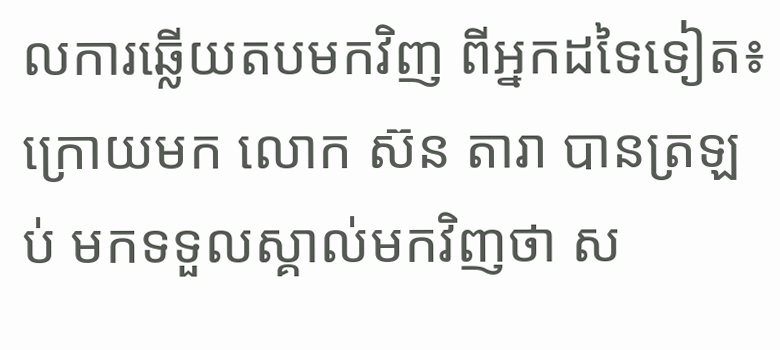លការឆ្លើយតបមកវិញ ពីអ្នកដទៃទៀត៖
ក្រោយមក លោក ស៊ន តារា បានត្រឡប់ មកទទួលស្គាល់មកវិញថា ស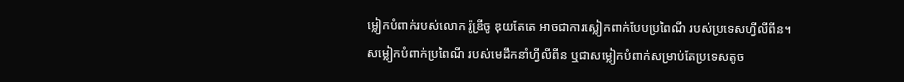ម្លៀកបំពាក់របស់លោក រ៉ូឌ្រីចូ ឌុយតែតេ អាចជាការស្លៀកពាក់បែបប្រពៃណី របស់ប្រទេសហ្វីលីពីន។
សម្លៀកបំពាក់ប្រពៃណី របស់មេដឹកនាំហ្វីលីពីន ឬជាសម្លៀកបំពាក់សម្រាប់តែប្រទេសតូច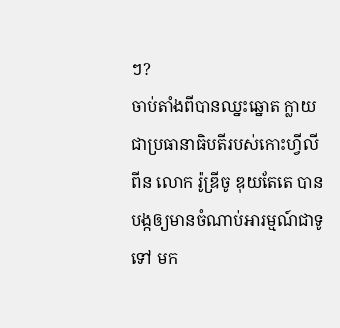ៗ?
ចាប់តាំងពីបានឈ្នះឆ្នោត ក្លាយជាប្រធានាធិបតីរបស់កោះហ្វីលីពីន លោក រ៉ូឌ្រីចូ ឌុយតែតេ បានបង្កឲ្យមានចំណាប់អារម្មណ៍ជាទូទៅ មក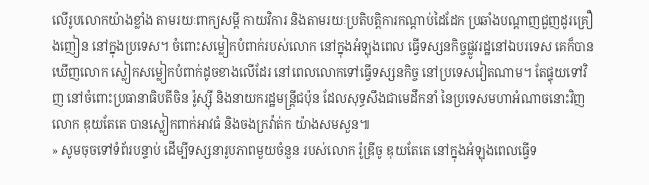លើរូបលោកយ៉ាងខ្លាំង តាមរយៈពាក្យសម្ដី កាយវិការ និងតាមរយៈប្រតិបត្តិការកណ្ដាប់ដៃដែក ប្រឆាំងបណ្ដាញជួញដូរគ្រឿងញៀន នៅក្នុងប្រទេស។ ចំពោះសម្លៀកបំពាក់របស់លោក នៅក្នុងអំឡុងពេល ធ្វើទស្សនកិច្ចផ្លូវរដ្ឋនៅឯបរទេស គេក៏បានឃើញលោក ស្លៀកសម្លៀកបំពាក់ដូចខាងលើដែរ នៅពេលលោកទៅធ្វើទស្សនកិច្ច នៅប្រទេសវៀតណាម។ តែផ្ទុយទៅវិញ នៅចំពោះប្រធានាធិបតីចិន រ៉ូស្ស៊ី និងនាយករដ្ឋមន្ត្រីជប៉ុន ដែលសុទ្ធសឹងជាមេដឹកនាំ នៃប្រទេសមហាអំណាចនោះវិញ លោក ឌុយតែតេ បានស្លៀកពាក់អាវធំ និងចងក្រវ៉ាត់ក យ៉ាងសមសួន៕
» សូមចុចទៅទំព័របន្ទាប់ ដើម្បីទស្សនារូបភាពមួយចំនួន របស់លោក រ៉ូឌ្រីចូ ឌុយតែតេ នៅក្នុងអំឡុងពេលធ្វើទ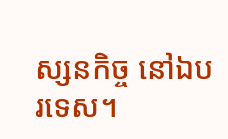ស្សនកិច្ច នៅឯបរទេស។